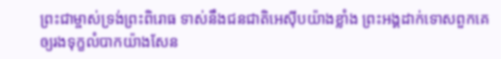ព្រះជាម្ចាស់ទ្រង់ព្រះពិរោធ ទាស់នឹងជនជាតិអេស៊ីបយ៉ាងខ្លាំង ព្រះអង្គដាក់ទោសពួកគេ ឲ្យរងទុក្ខលំបាកយ៉ាងសែន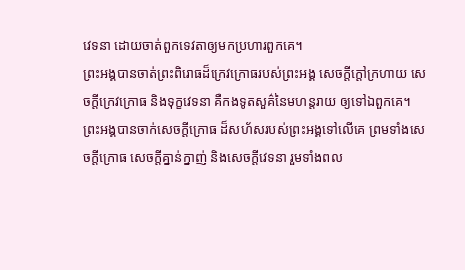វេទនា ដោយចាត់ពួកទេវតាឲ្យមកប្រហារពួកគេ។
ព្រះអង្គបានចាត់ព្រះពិរោធដ៏ក្រេវក្រោធរបស់ព្រះអង្គ សេចក្ដីក្ដៅក្រហាយ សេចក្ដីក្រេវក្រោធ និងទុក្ខវេទនា គឺកងទូតសួគ៌នៃមហន្តរាយ ឲ្យទៅឯពួកគេ។
ព្រះអង្គបានចាក់សេចក្ដីក្រោធ ដ៏សហ័សរបស់ព្រះអង្គទៅលើគេ ព្រមទាំងសេចក្ដីក្រោធ សេចក្ដីគ្នាន់ក្នាញ់ និងសេចក្ដីវេទនា រួមទាំងពល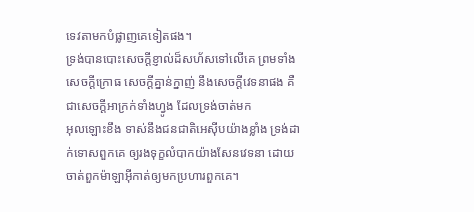ទេវតាមកបំផ្លាញគេទៀតផង។
ទ្រង់បានបោះសេចក្ដីខ្ញាល់ដ៏សហ័សទៅលើគេ ព្រមទាំងសេចក្ដីក្រោធ សេចក្ដីគ្នាន់ក្នាញ់ នឹងសេចក្ដីវេទនាផង គឺជាសេចក្ដីអាក្រក់ទាំងហ្វូង ដែលទ្រង់ចាត់មក
អុលឡោះខឹង ទាស់នឹងជនជាតិអេស៊ីបយ៉ាងខ្លាំង ទ្រង់ដាក់ទោសពួកគេ ឲ្យរងទុក្ខលំបាកយ៉ាងសែនវេទនា ដោយចាត់ពួកម៉ាឡាអ៊ីកាត់ឲ្យមកប្រហារពួកគេ។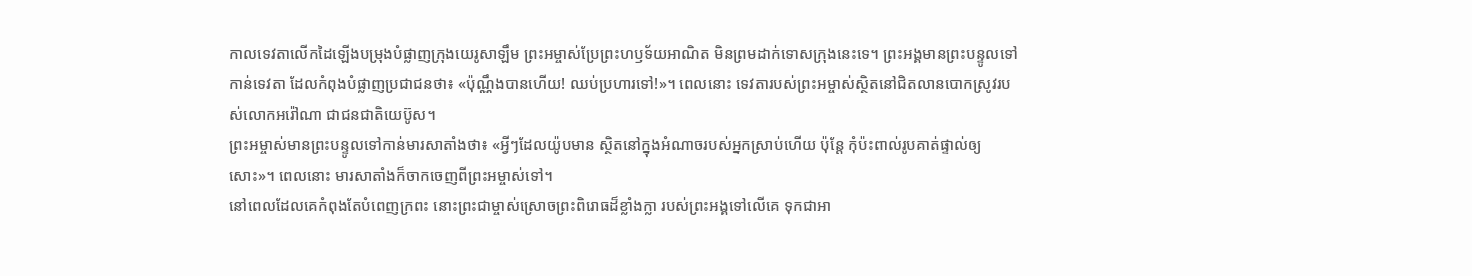កាលទេវតាលើកដៃឡើងបម្រុងបំផ្លាញក្រុងយេរូសាឡឹម ព្រះអម្ចាស់ប្រែព្រះហឫទ័យអាណិត មិនព្រមដាក់ទោសក្រុងនេះទេ។ ព្រះអង្គមានព្រះបន្ទូលទៅកាន់ទេវតា ដែលកំពុងបំផ្លាញប្រជាជនថា៖ «ប៉ុណ្ណឹងបានហើយ! ឈប់ប្រហារទៅ!»។ ពេលនោះ ទេវតារបស់ព្រះអម្ចាស់ស្ថិតនៅជិតលានបោកស្រូវរបស់លោកអរ៉ៅណា ជាជនជាតិយេប៊ូស។
ព្រះអម្ចាស់មានព្រះបន្ទូលទៅកាន់មារសាតាំងថា៖ «អ្វីៗដែលយ៉ូបមាន ស្ថិតនៅក្នុងអំណាចរបស់អ្នកស្រាប់ហើយ ប៉ុន្តែ កុំប៉ះពាល់រូបគាត់ផ្ទាល់ឲ្យសោះ»។ ពេលនោះ មារសាតាំងក៏ចាកចេញពីព្រះអម្ចាស់ទៅ។
នៅពេលដែលគេកំពុងតែបំពេញក្រពះ នោះព្រះជាម្ចាស់ស្រោចព្រះពិរោធដ៏ខ្លាំងក្លា របស់ព្រះអង្គទៅលើគេ ទុកជាអា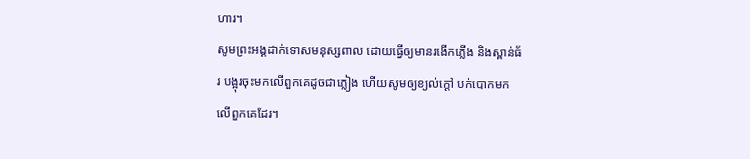ហារ។
សូមព្រះអង្គដាក់ទោសមនុស្សពាល ដោយធ្វើឲ្យមានរងើកភ្លើង និងស្ពាន់ធ័រ បង្អុរចុះមកលើពួកគេដូចជាភ្លៀង ហើយសូមឲ្យខ្យល់ក្ដៅ បក់បោកមកលើពួកគេដែរ។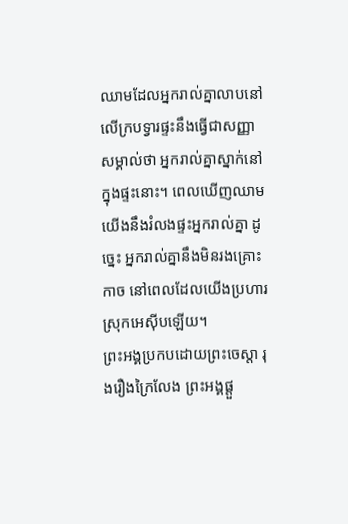ឈាមដែលអ្នករាល់គ្នាលាបនៅលើក្របទ្វារផ្ទះនឹងធ្វើជាសញ្ញាសម្គាល់ថា អ្នករាល់គ្នាស្នាក់នៅក្នុងផ្ទះនោះ។ ពេលឃើញឈាម យើងនឹងរំលងផ្ទះអ្នករាល់គ្នា ដូច្នេះ អ្នករាល់គ្នានឹងមិនរងគ្រោះកាច នៅពេលដែលយើងប្រហារស្រុកអេស៊ីបឡើយ។
ព្រះអង្គប្រកបដោយព្រះចេស្ដា រុងរឿងក្រៃលែង ព្រះអង្គផ្ដួ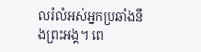លរំលំអស់អ្នកប្រឆាំងនឹងព្រះអង្គ។ ពេ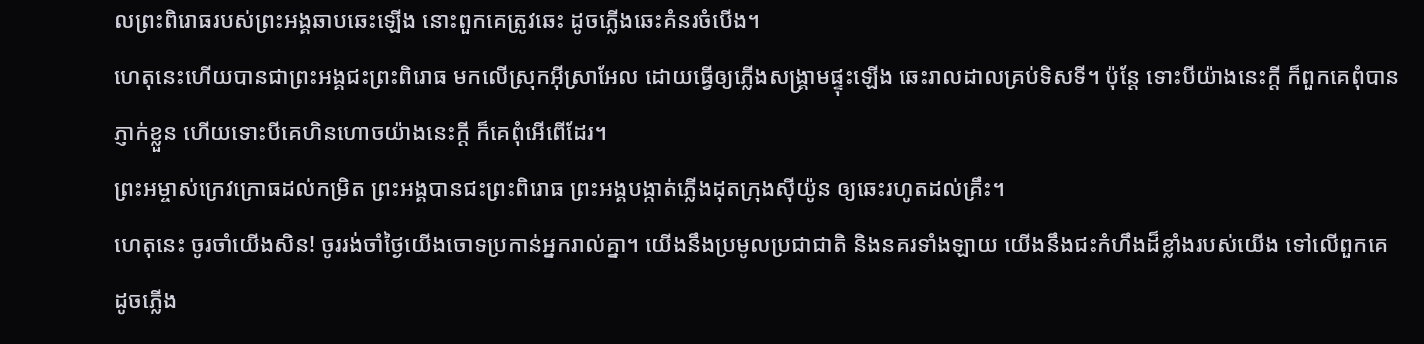លព្រះពិរោធរបស់ព្រះអង្គឆាបឆេះឡើង នោះពួកគេត្រូវឆេះ ដូចភ្លើងឆេះគំនរចំបើង។
ហេតុនេះហើយបានជាព្រះអង្គជះព្រះពិរោធ មកលើស្រុកអ៊ីស្រាអែល ដោយធ្វើឲ្យភ្លើងសង្គ្រាមផ្ទុះឡើង ឆេះរាលដាលគ្រប់ទិសទី។ ប៉ុន្តែ ទោះបីយ៉ាងនេះក្ដី ក៏ពួកគេពុំបានភ្ញាក់ខ្លួន ហើយទោះបីគេហិនហោចយ៉ាងនេះក្ដី ក៏គេពុំអើពើដែរ។
ព្រះអម្ចាស់ក្រេវក្រោធដល់កម្រិត ព្រះអង្គបានជះព្រះពិរោធ ព្រះអង្គបង្កាត់ភ្លើងដុតក្រុងស៊ីយ៉ូន ឲ្យឆេះរហូតដល់គ្រឹះ។
ហេតុនេះ ចូរចាំយើងសិន! ចូររង់ចាំថ្ងៃយើងចោទប្រកាន់អ្នករាល់គ្នា។ យើងនឹងប្រមូលប្រជាជាតិ និងនគរទាំងឡាយ យើងនឹងជះកំហឹងដ៏ខ្លាំងរបស់យើង ទៅលើពួកគេ ដូចភ្លើង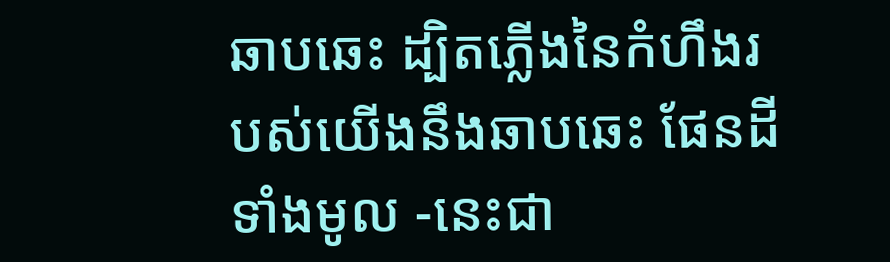ឆាបឆេះ ដ្បិតភ្លើងនៃកំហឹងរបស់យើងនឹងឆាបឆេះ ផែនដីទាំងមូល -នេះជា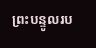ព្រះបន្ទូលរប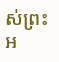ស់ព្រះអ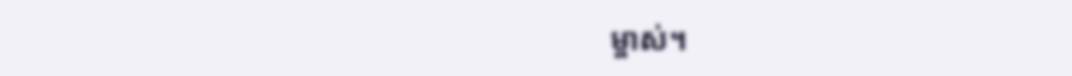ម្ចាស់។